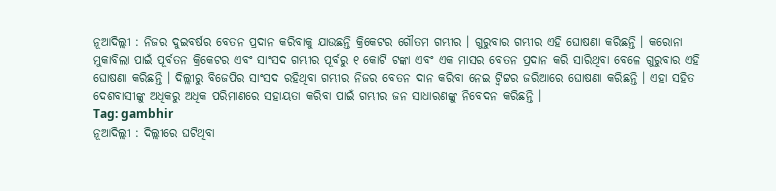ନୂଆଦିଲ୍ଲୀ : ନିଜର ଦୁଇବର୍ଷର ବେତନ ପ୍ରଦାନ କରିବାକୁ ଯାଉଛନ୍ତି କ୍ରିକେଟର ଗୌତମ ଗମ୍ଭୀର । ଗୁରୁବାର ଗମ୍ଭୀର ଏହି ଘୋଷଣା କରିଛନ୍ତି । କରୋନା ମୁକାବିଲା ପାଇଁ ପୂର୍ବତନ କ୍ରିକେଟର ଏବଂ ସାଂସଦ ଗମ୍ଭୀର ପୂର୍ବରୁ ୧ କୋଟି ଟଙ୍କା ଏବଂ ଏକ ମାସର ବେତନ ପ୍ରଦାନ କରି ସାରିଥିବା ବେଳେ ଗୁରୁବାର ଏହି ଘୋଷଣା କରିଛନ୍ତି । ଦିଲ୍ଲୀରୁ ବିଜେପିର ସାଂସଦ ରହିଥିବା ଗମ୍ଭୀର ନିଜର ବେତନ ଦାନ କରିବା ନେଇ ଟ୍ୱିଟ୍ଟର ଜରିଆରେ ଘୋଷଣା କରିଛନ୍ତି । ଏହା ସହିତ ଦେଶବାସୀଙ୍କୁ ଅଧିକରୁ ଅଧିକ ପରିମାଣରେ ସହାୟତା କରିବା ପାଇଁ ଗମ୍ଭୀର ଜନ ସାଧାରଣଙ୍କୁ ନିବେଦନ କରିଛନ୍ତି ।
Tag: gambhir
ନୂଆଦିଲ୍ଲୀ : ଦିଲ୍ଲୀରେ ଘଟିଥିବା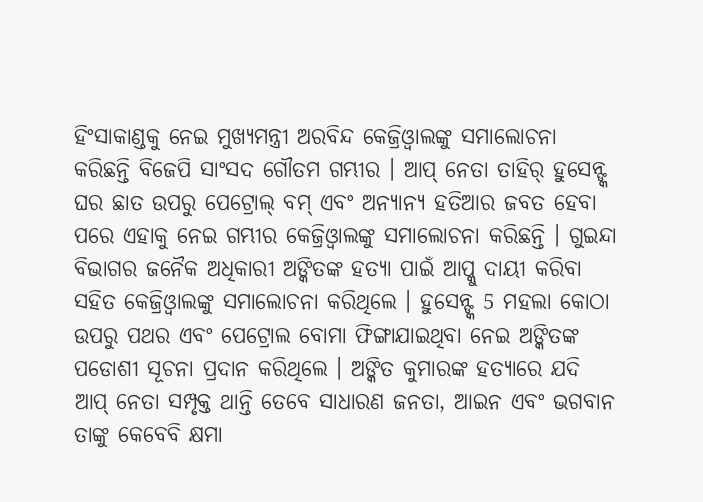ହିଂସାକାଣ୍ଡକୁ ନେଇ ମୁଖ୍ୟମନ୍ତ୍ରୀ ଅରବିନ୍ଦ କେଜ୍ରିଓ୍ବାଲଙ୍କୁ ସମାଲୋଚନା କରିଛନ୍ତି ବିଜେପି ସାଂସଦ ଗୌତମ ଗମ୍ଭୀର । ଆପ୍ ନେତା ତାହିର୍ ହୁସେନ୍ଙ୍କ ଘର ଛାତ ଉପରୁ ପେଟ୍ରୋଲ୍ ବମ୍ ଏବଂ ଅନ୍ୟାନ୍ୟ ହତିଆର ଜବତ ହେବା ପରେ ଏହାକୁ ନେଇ ଗମ୍ଭୀର କେଜ୍ରିଓ୍ବାଲଙ୍କୁ ସମାଲୋଚନା କରିଛନ୍ତି । ଗୁଇନ୍ଦା ବିଭାଗର ଜନୈକ ଅଧିକାରୀ ଅଙ୍କିତଙ୍କ ହତ୍ୟା ପାଇଁ ଆପ୍କୁ ଦାୟୀ କରିବା ସହିତ କେଜ୍ରିଓ୍ବାଲଙ୍କୁ ସମାଲୋଚନା କରିଥିଲେ । ହୁସେନ୍ଙ୍କ 5 ମହଲା କୋଠା ଉପରୁ ପଥର ଏବଂ ପେଟ୍ରୋଲ ବୋମା ଫିଙ୍ଗାଯାଇଥିବା ନେଇ ଅଙ୍କିତଙ୍କ ପଡୋଶୀ ସୂଚନା ପ୍ରଦାନ କରିଥିଲେ । ଅଙ୍କିତ କୁମାରଙ୍କ ହତ୍ୟାରେ ଯଦି ଆପ୍ ନେତା ସମ୍ପୃକ୍ତ ଥାନ୍ତି ତେବେ ସାଧାରଣ ଜନତା, ଆଇନ ଏବଂ ଭଗବାନ ତାଙ୍କୁ କେବେବି କ୍ଷମା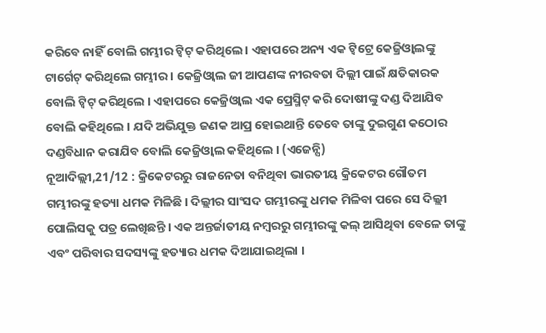କରିବେ ନାହିଁ ବୋଲି ଗମ୍ଭୀର ଟ୍ବିଟ୍ କରିଥିଲେ । ଏହାପରେ ଅନ୍ୟ ଏକ ଟ୍ବିଟ୍ରେ କେଜ୍ରିଓ୍ବାଲଙ୍କୁ ଟାର୍ଗେଟ୍ କରିଥିଲେ ଗମ୍ଭୀର । କେଜ୍ରିଓ୍ବାଲ ଜୀ ଆପଣଙ୍କ ନୀରବତା ଦିଲ୍ଲୀ ପାଇଁ କ୍ଷତିକାରକ ବୋଲି ଟ୍ବିଟ୍ କରିଥିଲେ । ଏହାପରେ କେଜ୍ରିଓ୍ବାଲ ଏକ ପ୍ରେସ୍ମିଟ୍ କରି ଦୋଷୀଙ୍କୁ ଦଣ୍ଡ ଦିଆଯିବ ବୋଲି କହିଥିଲେ । ଯଦି ଅଭିଯୁକ୍ତ ଜଣକ ଆପ୍ର ହୋଇଥାନ୍ତି ତେବେ ତାଙ୍କୁ ଦୁଇଗୁଣ କଠୋର ଦଣ୍ଡବିଧାନ କରାଯିବ ବୋଲି କେଜ୍ରିଓ୍ବାଲ କହିଥିଲେ । (ଏଜେନ୍ସି)
ନୂଆଦିଲ୍ଲୀ,21/12 : କ୍ରିକେଟରରୁ ରାଜନେତା ବନିଥିବା ଭାରତୀୟ କ୍ରିକେଟର ଗୌତମ ଗମ୍ଭୀରଙ୍କୁ ହତ୍ୟା ଧମକ ମିଳିଛି । ଦିଲ୍ଲୀର ସାଂସଦ ଗମ୍ଭୀରଙ୍କୁ ଧମକ ମିଳିବା ପରେ ସେ ଦିଲ୍ଲୀ ପୋଲିସକୁ ପତ୍ର ଲେଖିଛନ୍ତି । ଏକ ଅନ୍ତର୍ଜାତୀୟ ନମ୍ବରରୁ ଗମ୍ଭୀରଙ୍କୁ କଲ୍ ଆସିଥିବା ବେଳେ ତାଙ୍କୁ ଏବଂ ପରିବାର ସଦସ୍ୟଙ୍କୁ ହତ୍ୟାର ଧମକ ଦିଆଯାଇଥିଲା ।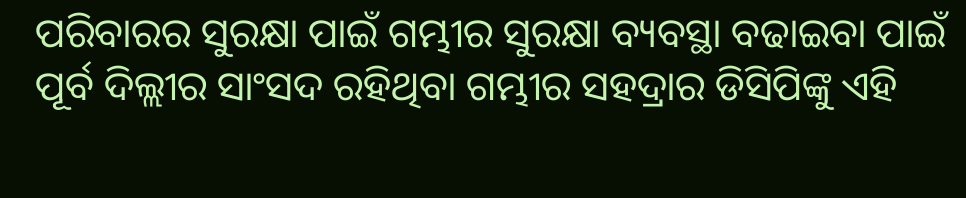ପରିବାରର ସୁରକ୍ଷା ପାଇଁ ଗମ୍ଭୀର ସୁରକ୍ଷା ବ୍ୟବସ୍ଥା ବଢାଇବା ପାଇଁ ପୂର୍ବ ଦିଲ୍ଲୀର ସାଂସଦ ରହିଥିବା ଗମ୍ଭୀର ସହଦ୍ରାର ଡିସିପିଙ୍କୁ ଏହି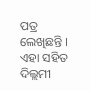ପତ୍ର ଲେଖିଛନ୍ତି । ଏହା ସହିତ ଦିଲ୍ଲମୀ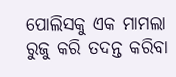ପୋଲିସକୁ ଏକ ମାମଲା ରୁଜୁ କରି ତଦନ୍ତ କରିବା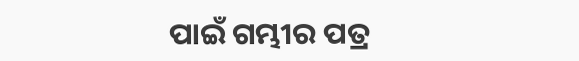ପାଇଁ ଗମ୍ଭୀର ପତ୍ର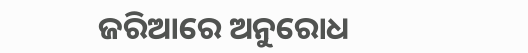ଜରିଆରେ ଅନୁରୋଧ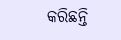କରିଛନ୍ତି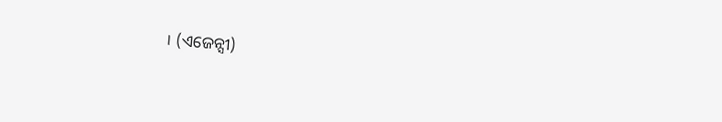। (ଏଜେନ୍ସୀ)